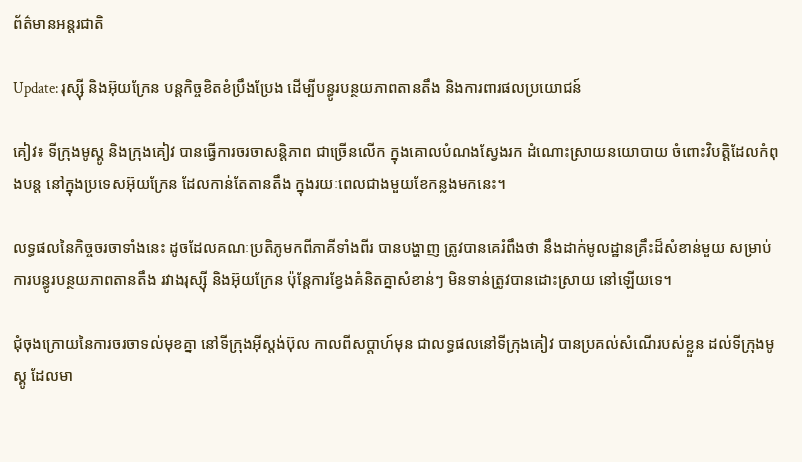ព័ត៌មានអន្តរជាតិ

Update: រុស្ស៊ី និងអ៊ុយក្រែន បន្តកិច្ចខិតខំប្រឹងប្រែង ដើម្បីបន្ធូរបន្ថយភាពតានតឹង និងការពារផលប្រយោជន៍

គៀវ៖ ទីក្រុងមូស្គូ និងក្រុងគៀវ បានធ្វើការចរចាសន្តិភាព ជាច្រើនលើក ក្នុងគោលបំណងស្វែងរក ដំណោះស្រាយនយោបាយ ចំពោះវិបត្តិដែលកំពុងបន្ត នៅក្នុងប្រទេសអ៊ុយក្រែន ដែលកាន់តែតានតឹង ក្នុងរយៈពេលជាងមួយខែកន្លងមកនេះ។

លទ្ធផលនៃកិច្ចចរចាទាំងនេះ ដូចដែលគណៈប្រតិភូមកពីភាគីទាំងពីរ បានបង្ហាញ ត្រូវបានគេរំពឹងថា នឹងដាក់មូលដ្ឋានគ្រឹះដ៏សំខាន់មួយ សម្រាប់ការបន្ធូរបន្ថយភាពតានតឹង រវាងរុស្ស៊ី និងអ៊ុយក្រែន ប៉ុន្តែការខ្វែងគំនិតគ្នាសំខាន់ៗ មិនទាន់ត្រូវបានដោះស្រាយ នៅឡើយទេ។

ជុំចុងក្រោយនៃការចរចាទល់មុខគ្នា នៅទីក្រុងអ៊ីស្តង់ប៊ុល កាលពីសប្តាហ៍មុន ជាលទ្ធផលនៅទីក្រុងគៀវ បានប្រគល់សំណើរបស់ខ្លួន ដល់ទីក្រុងមូស្គូ ដែលមា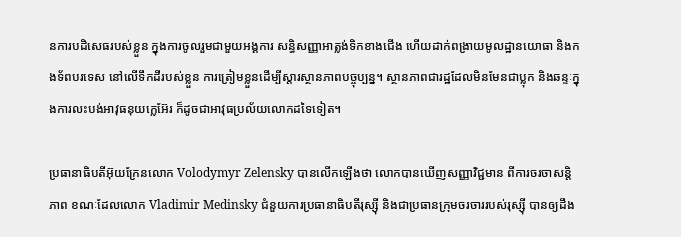នការបដិសេធរបស់ខ្លួន ក្នុងការចូលរួមជាមួយអង្គការ សន្ធិសញ្ញាអាត្លង់ទិកខាងជើង ហើយដាក់ពង្រាយមូលដ្ឋានយោធា និងកងទ័ពបរទេស នៅលើទឹកដីរបស់ខ្លួន ការត្រៀមខ្លួនដើម្បីស្ដារស្ថានភាពបច្ចុប្បន្ន។ ស្ថានភាពជារដ្ឋដែលមិនមែនជាប្លុក និងឆន្ទៈក្នុងការលះបង់អាវុធនុយក្លេអ៊ែរ ក៏ដូចជាអាវុធប្រល័យលោកដទៃទៀត។

ប្រធានាធិបតីអ៊ុយក្រែនលោក Volodymyr Zelensky បានលើកឡើងថា លោកបានឃើញសញ្ញាវិជ្ជមាន ពីការចរចាសន្តិភាព ខណៈដែលលោក Vladimir Medinsky ជំនួយការប្រធានាធិបតីរុស្ស៊ី និងជាប្រធានក្រុមចរចាររបស់រុស្ស៊ី បានឲ្យដឹង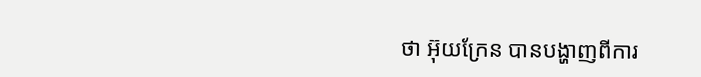ថា អ៊ុយក្រែន បានបង្ហាញពីការ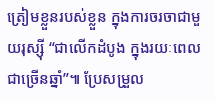ត្រៀមខ្លួនរបស់ខ្លួន ក្នុងការចរចាជាមួយរុស្ស៊ី “ជាលើកដំបូង ក្នុងរយៈពេលជាច្រើនឆ្នាំ”៕ ប្រែសម្រួល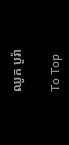ឈូក បូរ៉ា

To Top